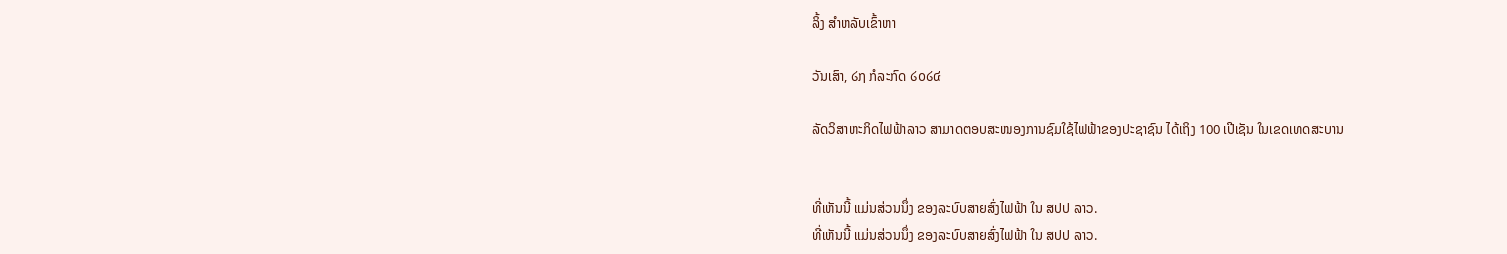ລິ້ງ ສຳຫລັບເຂົ້າຫາ

ວັນເສົາ, ໒໗ ກໍລະກົດ ໒໐໒໔

ລັດວິສາຫະກິດໄຟຟ້າລາວ ສາມາດຕອບສະໜອງການຊົມໃຊ້ໄຟຟ້າຂອງປະຊາຊົນ ໄດ້ເຖິງ 100 ເປີເຊັນ ໃນເຂດເທດສະບານ


ທີ່ເຫັນນີ້ ແມ່ນສ່ວນນຶ່ງ ຂອງລະບົບສາຍສົ່ງໄຟຟ້າ ໃນ ສປປ ລາວ.
ທີ່ເຫັນນີ້ ແມ່ນສ່ວນນຶ່ງ ຂອງລະບົບສາຍສົ່ງໄຟຟ້າ ໃນ ສປປ ລາວ.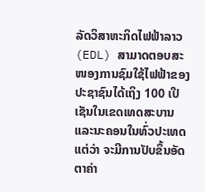ລັດວິສາຫະກິດໄຟຟ້າລາວ (EDL) ສາມາດຕອບສະໜອງການຊົມໃຊ້ໄຟຟ້າຂອງ
ປະຊາຊົນໄດ້ເຖິງ 100 ເປີເຊັນໃນເຂດເທດສະບານແລະນະຄອນໃນທົ່ວປະເທດ
ແຕ່ວ່າ ຈະມີການປັບຂຶ້ນອັດຕາຄ່າ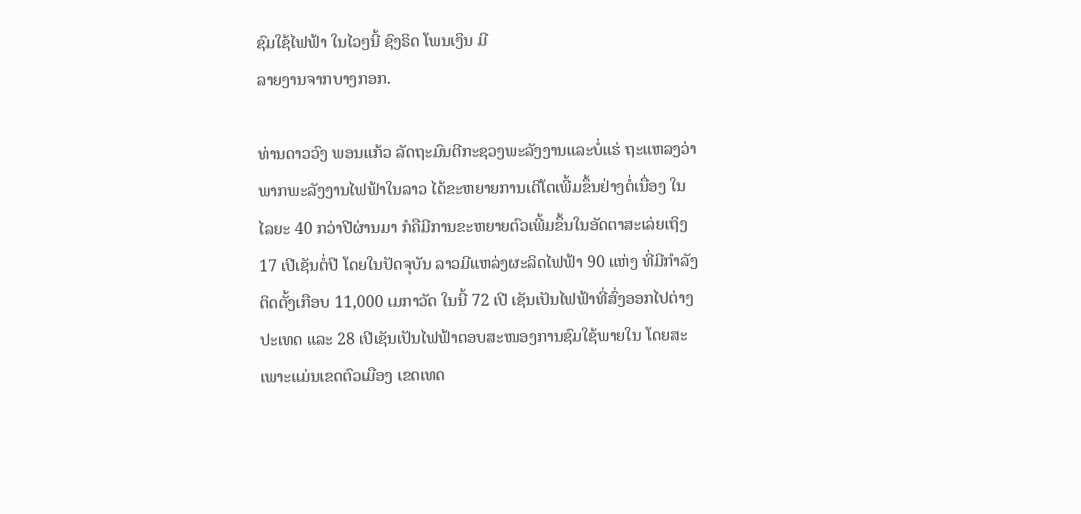ຊົມໃຊ້ໄຟຟ້າ ໃນໄວໆນີ້ ຊົງຣິດ ໂພນເງິນ ມີ
ລາຍງານຈາກບາງກອກ.

ທ່ານດາວວົງ ພອນແກ້ວ ລັດຖະມົນຕີກະຊວງພະລັງງານແລະບໍ່ແຮ່ ຖະແຫລງວ່າ
ພາກພະລັງງານໄຟຟ້າໃນລາວ ໄດ້ຂະຫຍາຍການເຕີໂຕເພີ້ມຂຶ້ນຢ່າງຕໍ່ເນື່ອງ ໃນ
ໄລຍະ 40 ກວ່າປີຜ່ານມາ ກໍຄືມີການຂະຫຍາຍຕົວເພີ້ມຂຶ້ນໃນອັດຕາສະເລ່ຍເຖິງ
17 ເປີເຊັນຕໍ່ປີ ໂດຍໃນປັດຈຸບັນ ລາວມີແຫລ່ງຜະລິດໄຟຟ້າ 90 ແຫ່ງ ທີ່ມີກຳລັງ
ຕິດຕັ້ງເກືອບ 11,000 ເມກາວັດ ໃນນີ້ 72 ເປີ ເຊັນເປັນໄຟຟ້າທີ່ສົ່ງອອກໄປຕ່າງ
ປະເທດ ແລະ 28 ເປີເຊັນເປັນໄຟຟ້າຕອບສະໜອງການຊົມໃຊ້ພາຍໃນ ໂດຍສະ
ເພາະແມ່ນເຂດຕົວເມືອງ ເຂດເທດ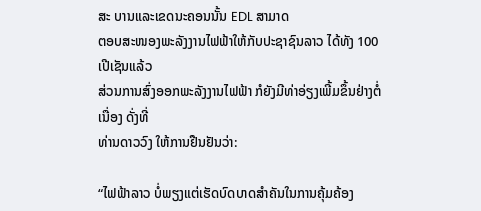ສະ ບານແລະເຂດນະຄອນນັ້ນ EDL ສາມາດ
ຕອບສະໜອງພະລັງງານໄຟຟ້າໃຫ້ກັບປະຊາຊົນລາວ ໄດ້ທັງ 100 ເປີເຊັນແລ້ວ
ສ່ວນການສົ່ງອອກພະລັງງານໄຟຟ້າ ກໍຍັງມີທ່າອ່ຽງເພີ້ມຂຶ້ນຢ່າງຕໍ່ເນື່ອງ ດັ່ງທີ່
ທ່ານດາວວົງ ໃຫ້ການຢືນຢັນວ່າ:

“ໄຟຟ້າລາວ ບໍ່ພຽງແຕ່ເຮັດບົດບາດສຳຄັນໃນການຄຸ້ມຄ້ອງ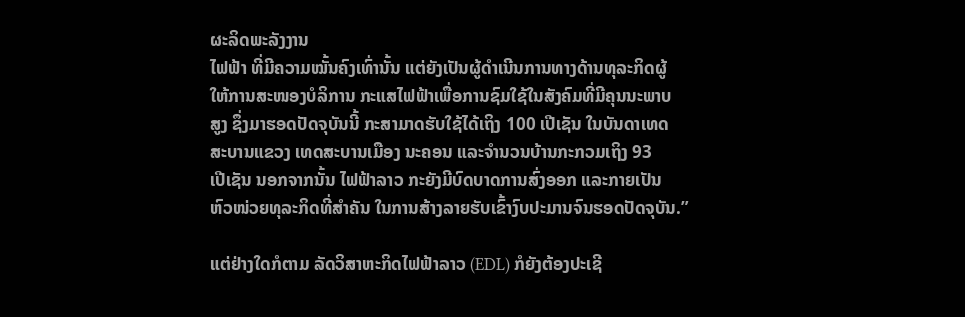ຜະລິດພະລັງງານ
ໄຟຟ້າ ທີ່ມີຄວາມໝັ້ນຄົງເທົ່ານັ້ນ ແຕ່ຍັງເປັນຜູ້ດຳເນີນການທາງດ້ານທຸລະກິດຜູ້
ໃຫ້ການສະໜອງບໍລິການ ກະແສໄຟຟ້າເພື່ອການຊົມໃຊ້ໃນສັງຄົມທີ່ມີຄຸນນະພາບ
ສູງ ຊຶ່ງມາຮອດປັດຈຸບັນນີ້ ກະສາມາດຮັບໃຊ້ໄດ້ເຖິງ 100 ເປີເຊັນ ໃນບັນດາເທດ
ສະບານແຂວງ ເທດສະບານເມືອງ ນະຄອນ ແລະຈຳນວນບ້ານກະກວມເຖິງ 93
ເປີເຊັນ ນອກຈາກນັ້ນ ໄຟຟ້າລາວ ກະຍັງມີບົດບາດການສົ່ງອອກ ແລະກາຍເປັນ
ຫົວໜ່ວຍທຸລະກິດທີ່ສຳຄັນ ໃນການສ້າງລາຍຮັບເຂົ້າງົບປະມານຈົນຮອດປັດຈຸບັນ.”

ແຕ່ຢ່າງໃດກໍຕາມ ລັດວິສາຫະກິດໄຟຟ້າລາວ (EDL) ກໍຍັງຕ້ອງປະເຊີ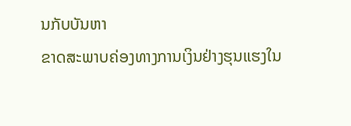ນກັບບັນຫາ
ຂາດສະພາບຄ່ອງທາງການເງິນຢ່າງຮຸນແຮງໃນ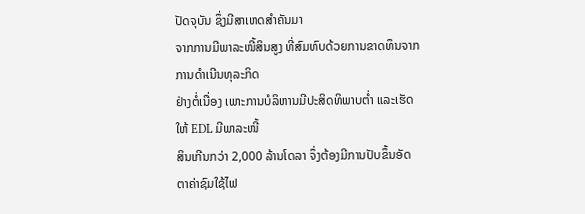ປັດຈຸບັນ ຊຶ່ງມີສາເຫດສຳຄັນມາ
ຈາກການມີພາລະໜີ້ສິນສູງ ທີ່ສົມທົບດ້ວຍການຂາດທຶນຈາກການດຳເນີນທຸລະກິດ
ຢ່າງຕໍ່ເນື່ອງ ເພາະການບໍລິຫານມີປະສິດທິພາບຕ່ຳ ແລະເຮັດໃຫ້ EDL ມີພາລະໜີ້
ສິນເກີນກວ່າ 2,000 ລ້ານໂດລາ ຈຶ່ງຕ້ອງມີການປັບຂຶ້ນອັດຕາຄ່າຊົມໃຊ້ໄຟ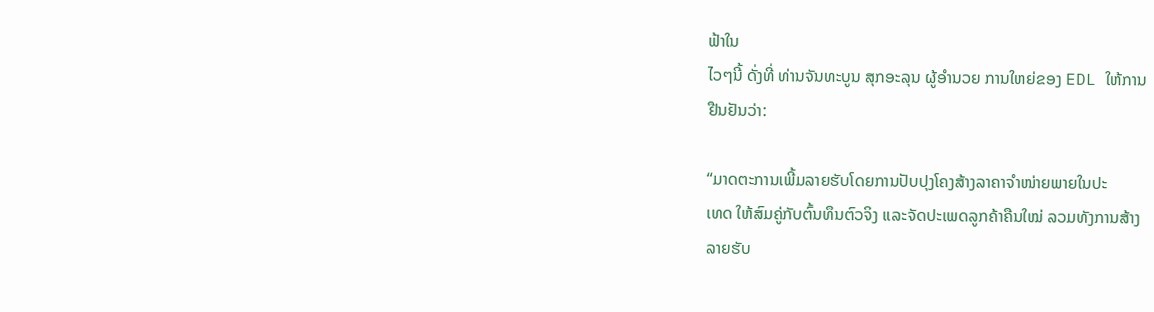ຟ້າໃນ
ໄວໆນີ້ ດັ່ງທີ່ ທ່ານຈັນທະບູນ ສຸກອະລຸນ ຜູ້ອຳນວຍ ການໃຫຍ່ຂອງ EDL ໃຫ້ການ
ຢືນຢັນວ່າ:

“ມາດຕະການເພີ້ມລາຍຮັບໂດຍການປັບປຸງໂຄງສ້າງລາຄາຈຳໜ່າຍພາຍໃນປະ
ເທດ ໃຫ້ສົມຄູ່ກັບຕົ້ນທຶນຕົວຈິງ ແລະຈັດປະເພດລູກຄ້າຄືນໃໝ່ ລວມທັງການສ້າງ
ລາຍຮັບ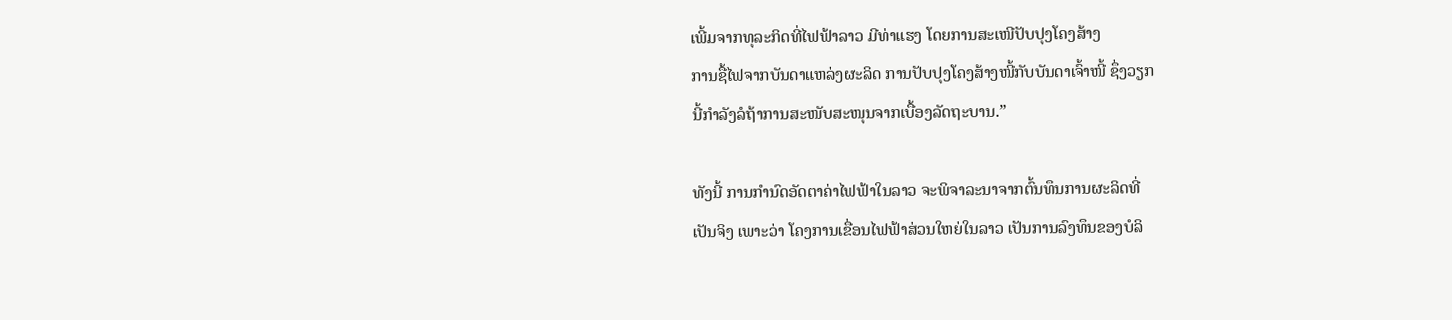ເພີ້ມຈາກທຸລະກິດທີ່ໄຟຟ້າລາວ ມີທ່າແຮງ ໂດຍການສະເໜີປັບປຸງໂຄງສ້າງ
ການຊື້ໄຟຈາກບັນດາແຫລ່ງຜະລິດ ການປັບປຸງໂຄງສ້າງໜີ້ກັບບັນດາເຈົ້າໜີ້ ຊຶ່ງວຽກ
ນີ້ກຳລັງລໍຖ້າການສະໜັບສະໜຸນຈາກເບື້ອງລັດຖະບານ.”

ທັງນີ້ ການກຳນົດອັດຕາຄ່າໄຟຟ້າໃນລາວ ຈະພິຈາລະນາຈາກຕົ້ນທຶນການຜະລິດທີ່
ເປັນຈິງ ເພາະວ່າ ໂຄງການເຂື່ອນໄຟຟ້າສ່ວນໃຫຍ່ໃນລາວ ເປັນການລົງທຶນຂອງບໍລິ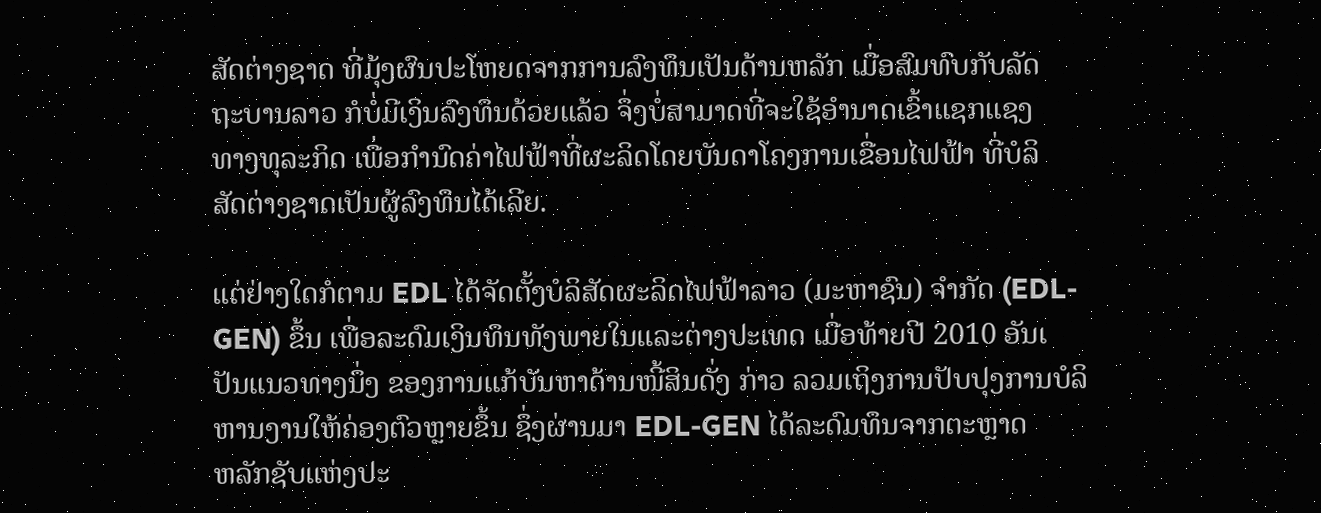ສັດຕ່າງຊາດ ທີ່ມຸ້ງຜົນປະໂຫຍດຈາກການລົງທຶນເປັນດ້ານຫລັກ ເມື່ອສົມທົບກັບລັດ
ຖະບານລາວ ກໍບໍ່ມີເງິນລົງທຶນດ້ວຍແລ້ວ ຈຶ່ງບໍ່ສາມາດທີ່ຈະໃຊ້ອຳນາດເຂົ້າແຊກແຊງ
ທາງທຸລະກິດ ເພື່ອກຳນົດຄ່າໄຟຟ້າທີ່ຜະລິດໂດຍບັນດາໂຄງການເຂື່ອນໄຟຟ້າ ທີ່ບໍລິ
ສັດຕ່າງຊາດເປັນຜູ້ລົງທຶນໄດ້ເລີຍ.

ແຕ່ຢ່າງໃດກໍຕາມ EDL ໄດ້ຈັດຕັ້ງບໍລິສັດຜະລິດໄຟຟ້າລາວ (ມະຫາຊົນ) ຈຳກັດ (EDL-
GEN) ຂຶ້ນ ເພື່ອລະດົມເງິນທຶນທັງພາຍໃນແລະຕ່າງປະເທດ ເມື່ອທ້າຍປີ 2010 ອັນເ
ປັນແນວທາງນຶ່ງ ຂອງການແກ້ບັນຫາດ້ານໜີ້ສິນດັ່ງ ກ່າວ ລວມເຖິງການປັບປຸງການບໍລິ
ຫານງານໃຫ້ຄ່ອງຕົວຫຼາຍຂຶ້ນ ຊຶ່ງຜ່ານມາ EDL-GEN ໄດ້ລະດົມທຶນຈາກຕະຫຼາດ
ຫລັກຊັບແຫ່ງປະ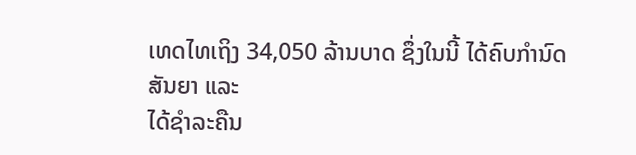ເທດໄທເຖິງ 34,050 ລ້ານບາດ ຊຶ່ງໃນນີ້ ໄດ້ຄົບກຳນົດສັນຍາ ແລະ
ໄດ້ຊຳລະຄືນ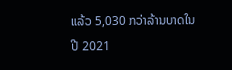ແລ້ວ 5,030 ກວ່າລ້ານບາດໃນປີ 2021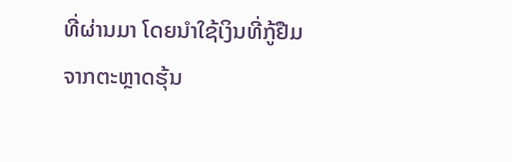ທີ່ຜ່ານມາ ໂດຍນຳໃຊ້ເງິນທີ່ກູ້ຢືມ
ຈາກຕະຫຼາດຮຸ້ນ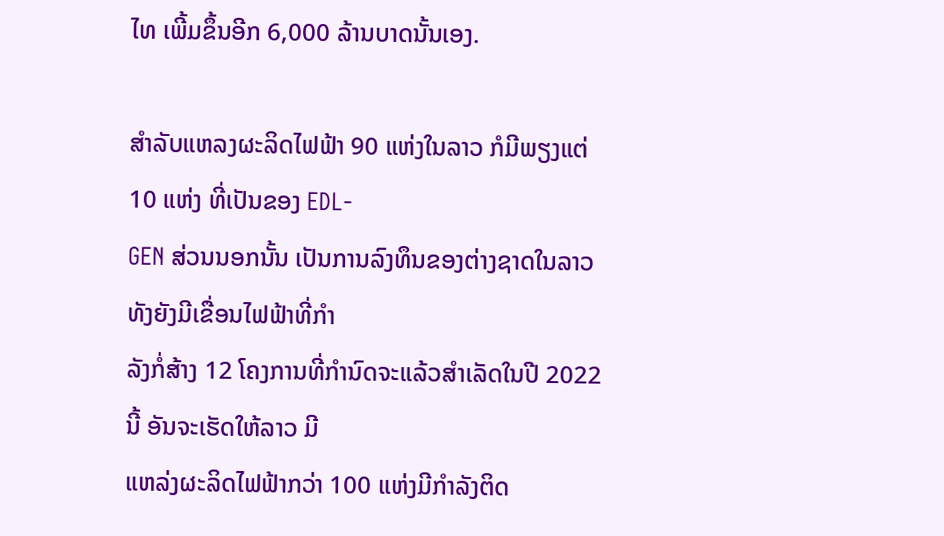ໄທ ເພີ້ມຂຶ້ນອີກ 6,000 ລ້ານບາດນັ້ນເອງ.

ສຳລັບແຫລງຜະລິດໄຟຟ້າ 90 ແຫ່ງໃນລາວ ກໍມີພຽງແຕ່ 10 ແຫ່ງ ທີ່ເປັນຂອງ EDL-
GEN ສ່ວນນອກນັ້ນ ເປັນການລົງທຶນຂອງຕ່າງຊາດໃນລາວ ທັງຍັງມີເຂື່ອນໄຟຟ້າທີ່ກຳ
ລັງກໍ່ສ້າງ 12 ໂຄງການທີ່ກຳນົດຈະແລ້ວສຳເລັດໃນປີ 2022 ນີ້ ອັນຈະເຮັດໃຫ້ລາວ ມີ
ແຫລ່ງຜະລິດໄຟຟ້າກວ່າ 100 ແຫ່ງມີກຳລັງຕິດ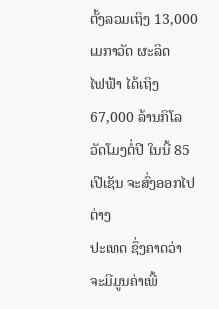ຕັ້ງລວມເຖິງ 13,000 ເມກາວັດ ຜະລິດ
ໄຟຟ້າ ໄດ້ເຖິງ 67,000 ລ້ານກິໂລວັດໂມງຕໍ່ປີ ໃນນີ້ 85 ເປີເຊັນ ຈະສົ່ງອອກໄປຕ່າງ
ປະເທດ ຊຶ່ງຄາດວ່າ ຈະມີມູນຄ່າເພີ້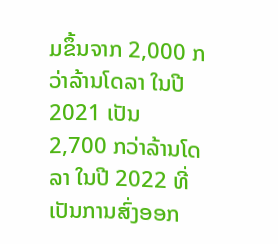ມຂຶ້ນຈາກ 2,000 ກວ່າລ້ານໂດລາ ໃນປີ 2021 ເປັນ
2,700 ກວ່າລ້ານໂດລາ ໃນປີ 2022 ທີ່ເປັນການສົ່ງອອກ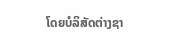ໂດຍບໍລິສັດຕ່າງຊາ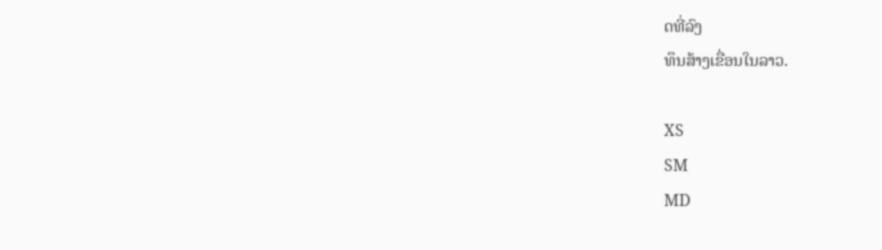ດທີ່ລົງ
ທຶນສ້າງເຂື່ອນໃນລາວ.

XS
SM
MD